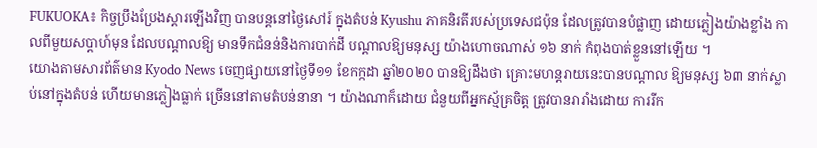FUKUOKA៖ កិច្ចប្រឹងប្រែងស្តារឡើងវិញ បានបន្តនៅថ្ងៃសៅរ៍ ក្នុងតំបន់ Kyushu ភាគនិរតីរបស់ប្រទេសជប៉ុន ដែលត្រូវបានបំផ្លាញ ដោយភ្លៀងយ៉ាងខ្លាំង កាលពីមួយសប្តាហ៍មុន ដែលបណ្តាលឱ្យ មានទឹកជំនន់និងការបាក់ដី បណ្តាលឱ្យមនុស្ស យ៉ាងហោចណាស់ ១៦ នាក់ កំពុងបាត់ខ្លួននៅឡើយ ។
យោងតាមសារព័ត៌មាន Kyodo News ចេញផ្សាយនៅថ្ងៃទី១១ ខែកក្កដា ឆ្នាំ២០២០ បានឱ្យដឹងថា គ្រោះមហន្តរាយនេះបានបណ្តាល ឱ្យមនុស្ស ៦៣ នាក់ស្លាប់នៅក្នុងតំបន់ ហើយមានភ្លៀងធ្លាក់ ច្រើននៅតាមតំបន់នានា ។ យ៉ាងណាក៏ដោយ ជំនួយពីអ្នកស្ម័គ្រចិត្ត ត្រូវបានរារាំងដោយ ការរីក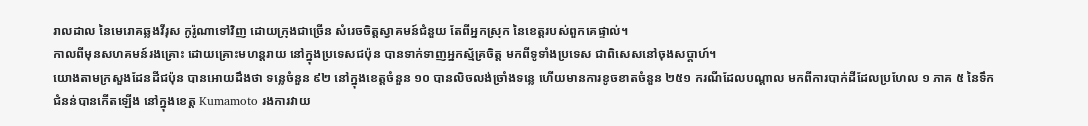រាលដាល នៃមេរោគឆ្លងវីរុស កូរ៉ូណាទៅវិញ ដោយក្រុងជាច្រើន សំរេចចិត្តស្វាគមន៍ជំនួយ តែពីអ្នកស្រុក នៃខេត្តរបស់ពួកគេផ្ទាល់។
កាលពីមុនសហគមន៍រងគ្រោះ ដោយគ្រោះមហន្តរាយ នៅក្នុងប្រទេសជប៉ុន បានទាក់ទាញអ្នកស្ម័គ្រចិត្ត មកពីទូទាំងប្រទេស ជាពិសេសនៅចុងសប្តាហ៍។
យោងតាមក្រសួងដែនដីជប៉ុន បានអោយដឹងថា ទន្លេចំនួន ៩២ នៅក្នុងខេត្តចំនួន ១០ បានលិចលង់ច្រាំងទន្លេ ហើយមានការខូចខាតចំនួន ២៥១ ករណីដែលបណ្តាល មកពីការបាក់ដីដែលប្រហែល ១ ភាគ ៥ នៃទឹកជំនន់បានកើតឡើង នៅក្នុងខេត្ត Kumamoto រងការវាយ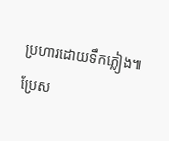ប្រហារដោយទឹកភ្លៀង៕
ប្រែស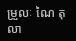ម្រួលៈ ណៃ តុលា